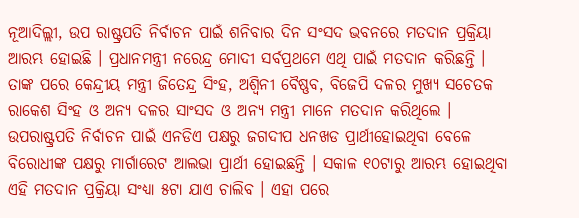ନୂଆଦିଲ୍ଲୀ, ଉପ ରାଷ୍ଟ୍ରପତି ନିର୍ବାଚନ ପାଇଁ ଶନିବାର ଦିନ ସଂସଦ ଭବନରେ ମତଦାନ ପ୍ରକ୍ରିୟା ଆରମ୍ଭ ହୋଇଛି । ପ୍ରଧାନମନ୍ତ୍ରୀ ନରେନ୍ଦ୍ର ମୋଦୀ ସର୍ବପ୍ରଥମେ ଏଥି ପାଇଁ ମତଦାନ କରିଛନ୍ତି । ତାଙ୍କ ପରେ କେନ୍ଦ୍ରୀୟ ମନ୍ତ୍ରୀ ଜିତେନ୍ଦ୍ର ସିଂହ, ଅଶ୍ୱିନୀ ବୈଷ୍ଣବ, ବିଜେପି ଦଳର ମୁଖ୍ୟ ସଚେତକ ରାକେଶ ସିଂହ ଓ ଅନ୍ୟ ଦଳର ସାଂସଦ ଓ ଅନ୍ୟ ମନ୍ତ୍ରୀ ମାନେ ମତଦାନ କରିଥିଲେ । ଉପରାଷ୍ଟ୍ରପତି ନିର୍ବାଚନ ପାଇଁ ଏନଡିଏ ପକ୍ଷରୁ ଜଗଦୀପ ଧନଖଡ ପ୍ରାର୍ଥୀହୋଇଥିବା ବେଳେ ବିରୋଧୀଙ୍କ ପକ୍ଷରୁ ମାର୍ଗାରେଟ ଆଲଭା ପ୍ରାର୍ଥୀ ହୋଇଛନ୍ତି । ସକାଳ ୧୦ଟାରୁ ଆରମ୍ଭ ହୋଇଥିବା ଏହି ମତଦାନ ପ୍ରକ୍ରିୟା ସଂଧ୍ୟା ୫ଟା ଯାଏ ଚାଲିବ । ଏହା ପରେ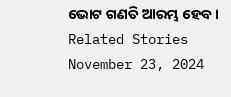ଭୋଟ ଗଣତି ଆରମ୍ଭ ହେବ ।
Related Stories
November 23, 2024